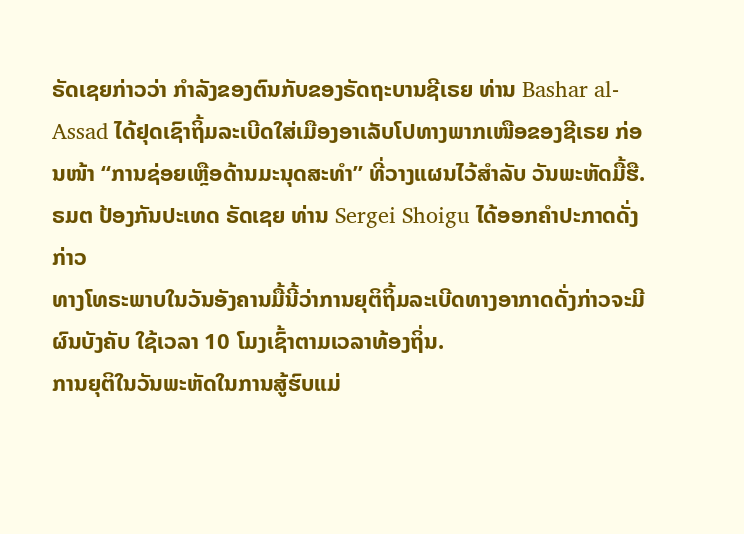ຣັດເຊຍກ່າວວ່າ ກຳລັງຂອງຕົນກັບຂອງຣັດຖະບານຊີເຣຍ ທ່ານ Bashar al-Assad ໄດ້ຢຸດເຊົາຖິ້ມລະເບີດໃສ່ເມືອງອາເລັບໂປທາງພາກເໜືອຂອງຊີເຣຍ ກ່ອນໜ້າ “ການຊ່ອຍເຫຼືອດ້ານມະນຸດສະທຳ” ທີ່ວາງແຜນໄວ້ສຳລັບ ວັນພະຫັດມື້ຮື.
ຣມຕ ປ້ອງກັນປະເທດ ຣັດເຊຍ ທ່ານ Sergei Shoigu ໄດ້ອອກຄຳປະກາດດັ່ງກ່າວ
ທາງໂທຣະພາບໃນວັນອັງຄານມື້ນີ້ວ່າການຍຸຕິຖິ້ມລະເບີດທາງອາກາດດັ່ງກ່າວຈະມີ
ຜົນບັງຄັບ ໃຊ້ເວລາ 10 ໂມງເຊົ້າຕາມເວລາທ້ອງຖິ່ນ.
ການຍຸຕິໃນວັນພະຫັດໃນການສູ້ຮົບແມ່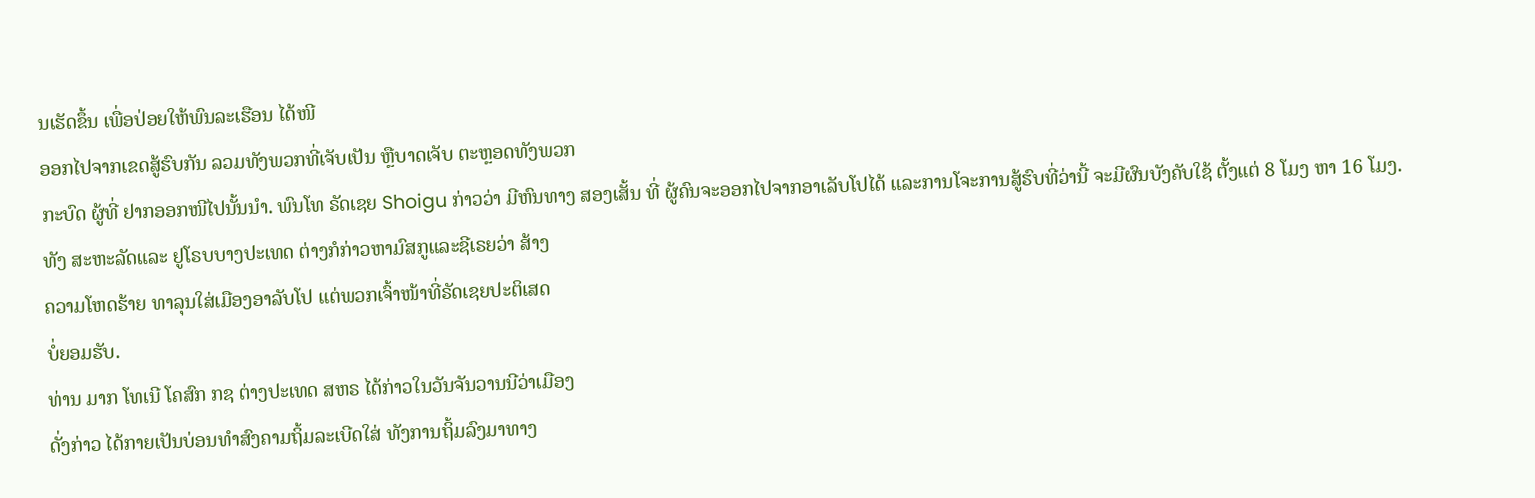ນເຮັດຂຶ້ນ ເພື່ອປ່ອຍໃຫ້ພົນລະເຮືອນ ໄດ້ໜີ
ອອກໄປຈາກເຂດສູ້ຮົບກັນ ລວມທັງພວກທີ່ເຈັບເປັນ ຫຼືບາດເຈັບ ຕະຫຼອດທັງພວກ
ກະບົດ ຜູ້ທີ່ ຢາກອອກໜີໄປນັ້ນນຳ. ພົນໂທ ຣັດເຊຍ Shoigu ກ່າວວ່າ ມີຫົນທາງ ສອງເສັ້ນ ທີ່ ຜູ້ຄົນຈະອອກໄປຈາກອາເລັບໂປໄດ້ ແລະການໂຈະການສູ້ຮົບທີ່ວ່ານີ້ ຈະມີຜົນບັງຄັບໃຊ້ ຕັ້ງແຕ່ 8 ໂມງ ຫາ 16 ໂມງ.
ທັງ ສະຫະລັດແລະ ຢູໂຣບບາງປະເທດ ຕ່າງກໍກ່າວຫາມົສກູແລະຊີເຣຍວ່າ ສ້າງ
ຄວາມໂຫດຮ້າຍ ທາລຸນໃສ່ເມືອງອາລັບໂປ ແຕ່ພວກເຈົ້າໜ້າທີ່ຣັດເຊຍປະຕິເສດ
ບໍ່ຍອມຮັບ.
ທ່ານ ມາກ ໂທເນີ ໂຄສົກ ກຊ ຕ່າງປະເທດ ສຫຣ ໄດ້ກ່າວໃນວັນຈັນວານນີວ່າເມືອງ
ດັ່ງກ່າວ ໄດ້ກາຍເປັນບ່ອນທຳສົງຄາມຖິ້ມລະເບີດໃສ່ ທັງການຖິ້ມລົງມາທາງ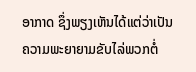ອາກາດ ຊຶ່ງພຽງເຫັນໄດ້ແຕ່ວ່າເປັນຄວາມພະຍາຍາມຂັບໄລ່ພວກຕໍ່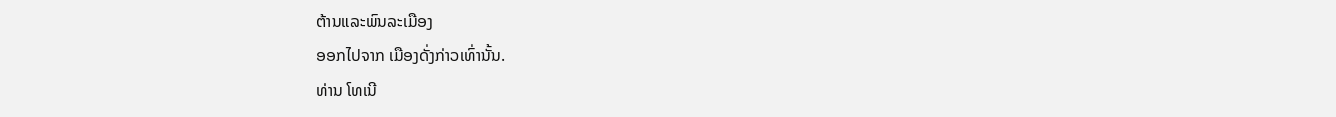ຕ້ານແລະພົນລະເມືອງ
ອອກໄປຈາກ ເມືອງດັ່ງກ່າວເທົ່ານັ້ນ.
ທ່ານ ໂທເນີ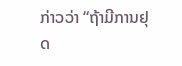ກ່າວວ່າ “ຖ້າມີການຢຸດ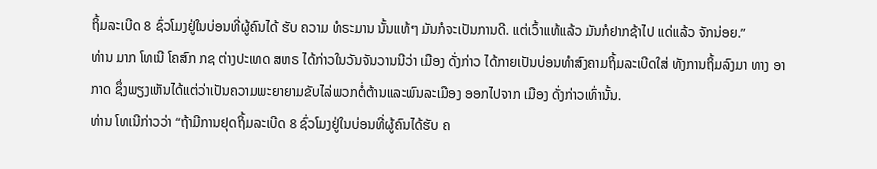ຖິ້ມລະເບີດ 8 ຊົ່ວໂມງຢູ່ໃນບ່ອນທີ່ຜູ້ຄົນໄດ້ ຮັບ ຄວາມ ທໍຣະມານ ນັ້ນແທ້ໆ ມັນກໍຈະເປັນການດີ. ແຕ່ເວົ້າແທ້ແລ້ວ ມັນກໍຢາກຊ້າໄປ ແດ່ແລ້ວ ຈັກນ່ອຍ.”
ທ່ານ ມາກ ໂທເນີ ໂຄສົກ ກຊ ຕ່າງປະເທດ ສຫຣ ໄດ້ກ່າວໃນວັນຈັນວານນີວ່າ ເມືອງ ດັ່ງກ່າວ ໄດ້ກາຍເປັນບ່ອນທຳສົງຄາມຖິ້ມລະເບີດໃສ່ ທັງການຖິ້ມລົງມາ ທາງ ອາກາດ ຊຶ່ງພຽງເຫັນໄດ້ແຕ່ວ່າເປັນຄວາມພະຍາຍາມຂັບໄລ່ພວກຕໍ່ຕ້ານແລະພົນລະເມືອງ ອອກໄປຈາກ ເມືອງ ດັ່ງກ່າວເທົ່ານັ້ນ.
ທ່ານ ໂທເນີກ່າວວ່າ “ຖ້າມີການຢຸດຖິ້ມລະເບີດ 8 ຊົ່ວໂມງຢູ່ໃນບ່ອນທີ່ຜູ້ຄົນໄດ້ຮັບ ຄ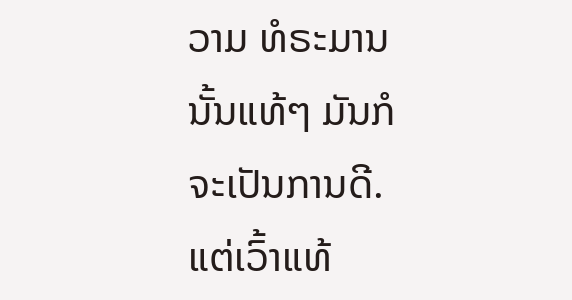ວາມ ທໍຣະມານ ນັ້ນແທ້ໆ ມັນກໍຈະເປັນການດີ. ແຕ່ເວົ້າແທ້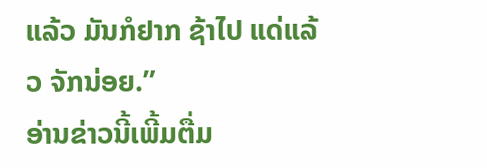ແລ້ວ ມັນກໍຢາກ ຊ້າໄປ ແດ່ແລ້ວ ຈັກນ່ອຍ.”
ອ່ານຂ່າວນີ້ເພີ້ມຕື່ມ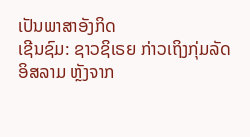ເປັນພາສາອັງກິດ
ເຊີນຊົມ: ຊາວຊິເຣຍ ກ່າວເຖິງກຸ່ມລັດອິສລາມ ຫຼັງຈາກ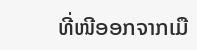ທີ່ໜີອອກຈາກເມື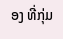ອງ ທີ່ກຸ່ມ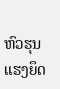ຫົວຮຸນແຮງຍຶດ